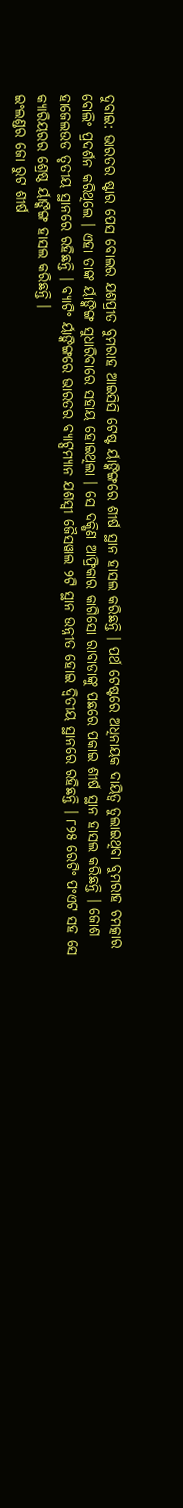ଦୁବାଇ: ଭାରତର ଷ୍ଟାର ପେସ ବୋଲର ଯଶପ୍ରୀତ ବୁମରାହ ଆଇସିସି ଟେଷ୍ଟ ର୍ୟାଙ୍କିଙ୍ଗରେ ଶୀର୍ଷ ସ୍ଥାନ ହାସଲ କରିଛନ୍ତି । ପର୍ଥ ଟେଷ୍ଟରେ ଅଧିନାୟକ ଦାୟିତ୍ୱ ତୁଲାଇଥିବା ବୁମରାହ ଚମତ୍କାର ବୋଲିଂ ପ୍ରଦର୍ଶନ କରିଥିଲେ । ଏହା ତାଙ୍କ ର୍ୟାଙ୍କିଙ୍ଗ ସୁଧାରିବାରେ ସହାୟ ହୋଇଥିଲା । ସେ ଦକ୍ଷିଣ ଆଫ୍ରିକାର କାଗିସୋ ରାବାଡାଙ୍କୁ ପଛରେ ପକାଇ ଶୀର୍ଷ ସ୍ଥାନ ହାସଲ କରିଛନ୍ତି । ଜୋଶ ହାଜେଲଉଡ ତୃତୀୟ ସ୍ଥାନରେ ରହିଛନ୍ତି । ବ୍ୟାଟିଂ ର୍ୟାଙ୍କିଙ୍ଗରେ ଭାରତର ବ୍ୟାଟ୍ସମ୍ୟାନ ଯଶସ୍ୱୀ ଜୈସୱାଲ ୨ଟି ସ୍ଥାନ ଉନ୍ନୀତ ହୋଇ ଦ୍ୱିତୀୟ ସ୍ଥାନରେ ରହିଛନ୍ତି । ୮୨୫ ରେଟିଂ ପଂଏଟ ସହ ସେ କ୍ୟାରିୟରର ଶ୍ରେଷ୍ଠ ର୍ୟାଙ୍କିଙ୍ଗ ହାସଲ କରିଛନ୍ତି ।
ଇଂଲଣ୍ଡର ଜୋ ରୁଟ ଶୀର୍ଷ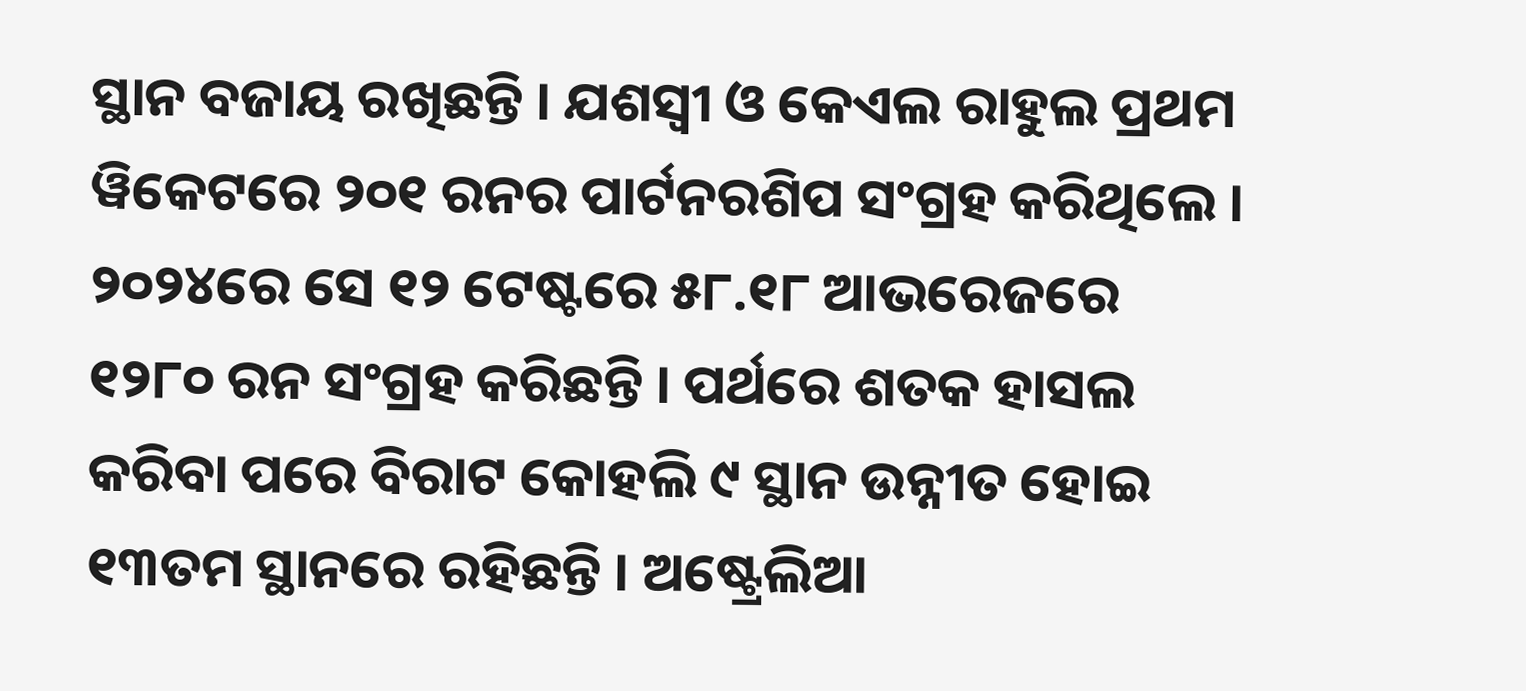ସ୍ଥାନ ବଜାୟ ରଖିଛନ୍ତି । ଯଶସ୍ୱୀ ଓ କେଏଲ ରାହୁଲ ପ୍ରଥମ ୱିକେଟରେ ୨୦୧ ରନର ପାର୍ଟନରଶିପ ସଂଗ୍ରହ କରିଥିଲେ । ୨୦୨୪ରେ ସେ ୧୨ ଟେଷ୍ଟରେ ୫୮.୧୮ ଆଭରେଜରେ ୧୨୮୦ ରନ ସଂଗ୍ରହ କରିଛନ୍ତି । ପର୍ଥରେ ଶତକ ହାସଲ କରିବା ପରେ ବିରାଟ କୋହଲି ୯ ସ୍ଥାନ ଉନ୍ନୀତ ହୋଇ ୧୩ତମ ସ୍ଥାନରେ ରହିଛନ୍ତି । ଅଷ୍ଟ୍ରେଲିଆ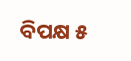ବିପକ୍ଷ ୫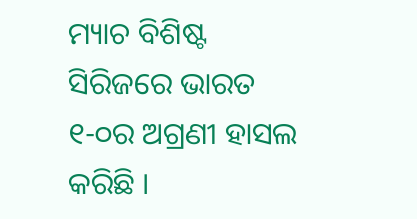ମ୍ୟାଚ ବିଶିଷ୍ଟ ସିରିଜରେ ଭାରତ ୧-୦ର ଅଗ୍ରଣୀ ହାସଲ କରିଛି ।